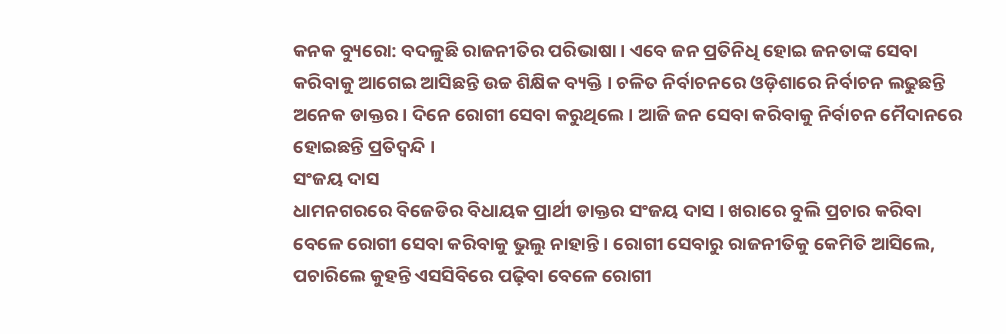କନକ ବ୍ୟୁରୋ: ବଦଳୁଛି ରାଜନୀତିର ପରିଭାଷା । ଏବେ ଜନ ପ୍ରତିନିଧି ହୋଇ ଜନତାଙ୍କ ସେବା କରିବାକୁ ଆଗେଇ ଆସିଛନ୍ତି ଉଚ୍ଚ ଶିକ୍ଷିକ ବ୍ୟକ୍ତି । ଚଳିତ ନିର୍ବାଚନରେ ଓଡ଼ିଶାରେ ନିର୍ବାଚନ ଲଢୁଛନ୍ତି ଅନେକ ଡାକ୍ତର । ଦିନେ ରୋଗୀ ସେବା କରୁଥିଲେ । ଆଜି ଜନ ସେବା କରିବାକୁ ନିର୍ବାଚନ ମୈଦାନରେ ହୋଇଛନ୍ତି ପ୍ରତିଦ୍ୱନ୍ଦି ।
ସଂଜୟ ଦାସ
ଧାମନଗରରେ ବିଜେଡିର ବିଧାୟକ ପ୍ରାର୍ଥୀ ଡାକ୍ତର ସଂଜୟ ଦାସ । ଖରାରେ ବୁଲି ପ୍ରଚାର କରିବା ବେଳେ ରୋଗୀ ସେବା କରିବାକୁ ଭୁଲୁ ନାହାନ୍ତି । ରୋଗୀ ସେବାରୁ ରାଜନୀତିକୁ କେମିତି ଆସିଲେ, ପଚାରିଲେ କୁହନ୍ତି ଏସସିବିରେ ପଢ଼ିବା ବେଳେ ରୋଗୀ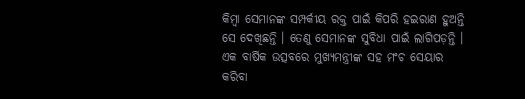କିମ୍ବା ସେମାନଙ୍କ ସମ୍ପର୍କୀୟ ରକ୍ତ ପାଇଁ କିପରି ହଇରାଣ ହୁଅନ୍ତି ସେ ଦେଖିଛନ୍ତି । ତେଣୁ ସେମାନଙ୍କ ସୁବିଧା ପାଇଁ ଲାଗିପଡ଼ନ୍ତି । ଏକ ବାର୍ଷିକ ଉତ୍ସବରେ ମୁଖ୍ୟମନ୍ତ୍ରୀଙ୍କ ସହ ମଂଚ ସେୟାର କରିବା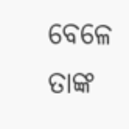ବେଳେ ତାଙ୍କ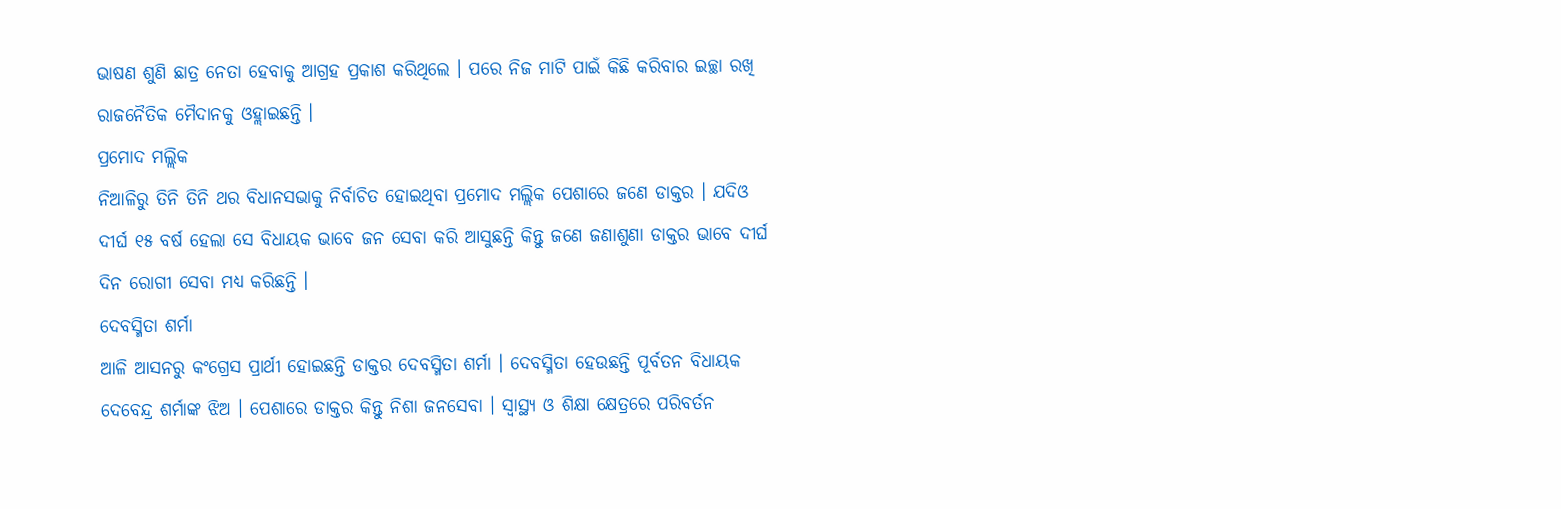ଭାଷଣ ଶୁଣି ଛାତ୍ର ନେତା ହେବାକୁ ଆଗ୍ରହ ପ୍ରକାଶ କରିଥିଲେ । ପରେ ନିଜ ମାଟି ପାଇଁ କିଛି କରିବାର ଇଚ୍ଛା ରଖି ରାଜନୈତିକ ମୈଦାନକୁ ଓହ୍ଲାଇଛନ୍ତି ।
ପ୍ରମୋଦ ମଲ୍ଲିକ
ନିଆଳିରୁ ତିନି ତିନି ଥର ବିଧାନସଭାକୁ ନିର୍ବାଚିତ ହୋଇଥିବା ପ୍ରମୋଦ ମଲ୍ଲିକ ପେଶାରେ ଜଣେ ଡାକ୍ତର । ଯଦିଓ ଦୀର୍ଘ ୧୫ ବର୍ଷ ହେଲା ସେ ବିଧାୟକ ଭାବେ ଜନ ସେବା କରି ଆସୁଛନ୍ତି କିନ୍ତୁ ଜଣେ ଜଣାଶୁଣା ଡାକ୍ତର ଭାବେ ଦୀର୍ଘ ଦିନ ରୋଗୀ ସେବା ମଧ୍ୟ କରିଛନ୍ତି ।
ଦେବସ୍ମିତା ଶର୍ମା
ଆଳି ଆସନରୁ କଂଗ୍ରେସ ପ୍ରାର୍ଥୀ ହୋଇଛନ୍ତି ଡାକ୍ତର ଦେବସ୍ମିତା ଶର୍ମା । ଦେବସ୍ମିତା ହେଉଛନ୍ତି ପୂର୍ବତନ ବିଧାୟକ ଦେବେନ୍ଦ୍ର ଶର୍ମାଙ୍କ ଝିଅ । ପେଶାରେ ଡାକ୍ତର କିନ୍ତୁ ନିଶା ଜନସେବା । ସ୍ୱାସ୍ଥ୍ୟ ଓ ଶିକ୍ଷା କ୍ଷେତ୍ରରେ ପରିବର୍ତନ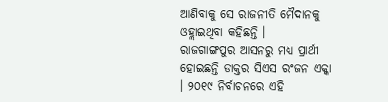ଆଣିବାକୁ ସେ ରାଜନୀତି ମୈଦାନକୁ ଓହ୍ଲାଇଥିବା କହିଛନ୍ତି ।
ରାଜଗାଙ୍ଗପୁର ଆସନରୁ ମଧ୍ୟ ପ୍ରାର୍ଥୀ ହୋଇଛନ୍ତି ଡାକ୍ତର ସିଏସ ରଂଜନ ଏକ୍କା । ୨୦୧୯ ନିର୍ବାଚନରେ ଏହି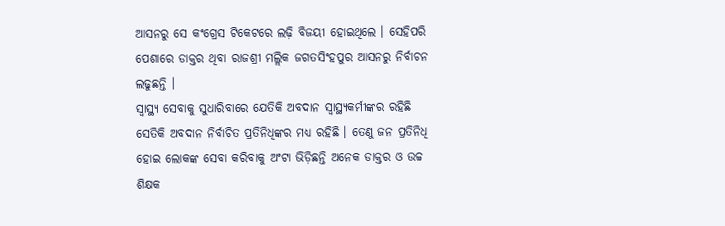ଆସନରୁ ସେ କଂଗ୍ରେସ ଟିକେଟରେ ଲଢ଼ି ବିଜୟୀ ହୋଇଥିଲେ । ସେହିପରି ପେଶାରେ ଡାକ୍ତର ଥିବା ରାଜଶ୍ରୀ ମଲ୍ଲିକ ଜଗତସିଂହପୁର ଆସନରୁ ନିର୍ବାଚନ ଲଢୁଛନ୍ତି ।
ସ୍ୱାସ୍ଥ୍ୟ ସେବାକୁ ସୁଧାରିବାରେ ଯେତିକି ଅବଦାନ ସ୍ୱାସ୍ଥ୍ୟକର୍ମୀଙ୍କର ରହିଛି ସେତିକି ଅବଦାନ ନିର୍ବାଚିତ ପ୍ରତିନିଧିଙ୍କର ମଧ୍ୟ ରହିଛି । ତେଣୁ ଜନ ପ୍ରତିନିଧି ହୋଇ ଲୋକଙ୍କ ସେବା କରିବାକୁ ଅଂଟା ଭିଡ଼ିଛନ୍ତି ଅନେକ ଡାକ୍ତର ଓ ଉଚ୍ଚ ଶିକ୍ଷକ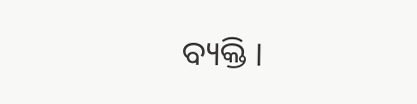ବ୍ୟକ୍ତି ।